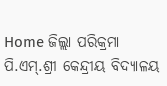Home ଜିଲ୍ଲା ପରିକ୍ରମା ପି.ଏମ୍‌.ଶ୍ରୀ କେନ୍ଦ୍ରୀୟ ବିଦ୍ୟାଳୟ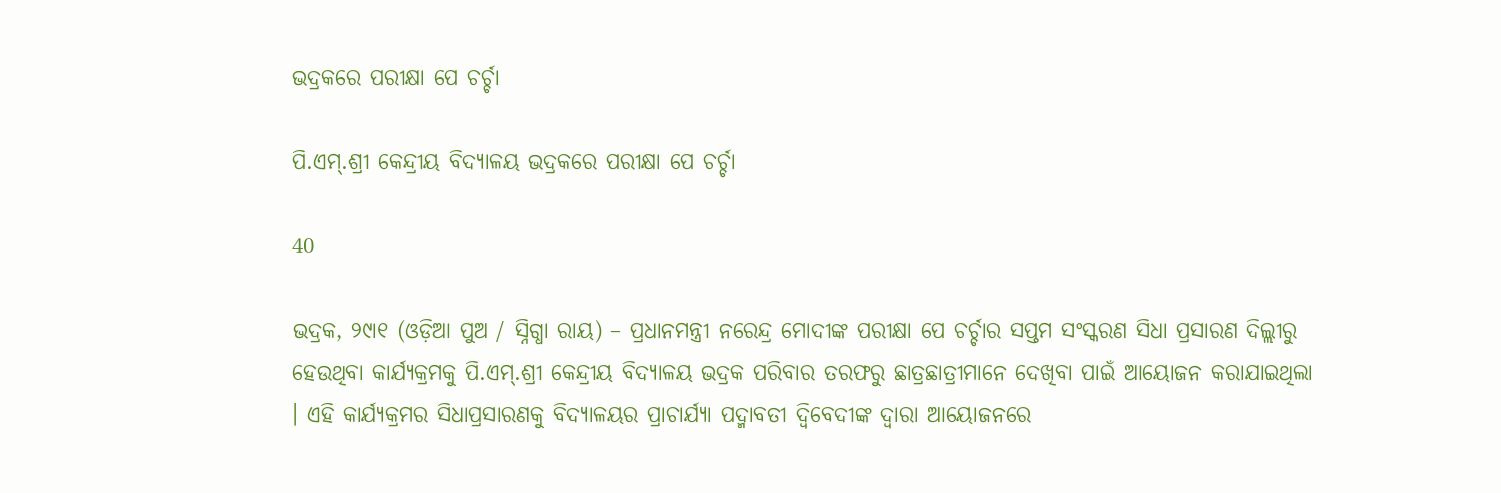ଭଦ୍ରକରେ ପରୀକ୍ଷା ପେ ଚର୍ଚ୍ଚା

ପି.ଏମ୍‌.ଶ୍ରୀ କେନ୍ଦ୍ରୀୟ ବିଦ୍ୟାଳୟ ଭଦ୍ରକରେ ପରୀକ୍ଷା ପେ ଚର୍ଚ୍ଚା

40

ଭଦ୍ରକ, ୨୯ା୧ (ଓଡ଼ିଆ ପୁଅ / ସ୍ନିଗ୍ଧା ରାୟ) – ପ୍ରଧାନମନ୍ତ୍ରୀ ନରେନ୍ଦ୍ର ମୋଦୀଙ୍କ ପରୀକ୍ଷା ପେ ଚର୍ଚ୍ଚାର ସପ୍ତମ ସଂସ୍କରଣ ସିଧା ପ୍ରସାରଣ ଦିଲ୍ଲୀରୁ ହେଉଥିବା କାର୍ଯ୍ୟକ୍ରମକୁ ପି.ଏମ୍‌.ଶ୍ରୀ କେନ୍ଦ୍ରୀୟ ବିଦ୍ୟାଳୟ ଭଦ୍ରକ ପରିବାର ତରଫରୁ ଛାତ୍ରଛାତ୍ରୀମାନେ ଦେଖିବା ପାଇଁ ଆୟୋଜନ କରାଯାଇଥିଲା । ଏହି କାର୍ଯ୍ୟକ୍ରମର ସିଧାପ୍ରସାରଣକୁ ବିଦ୍ୟାଳୟର ପ୍ରାଚାର୍ଯ୍ୟା ପଦ୍ମାବତୀ ଦ୍ୱିବେଦୀଙ୍କ ଦ୍ୱାରା ଆୟୋଜନରେ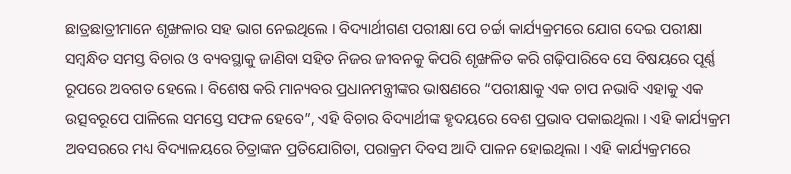ଛାତ୍ରଛାତ୍ରୀମାନେ ଶୃଙ୍ଖଳାର ସହ ଭାଗ ନେଇଥିଲେ । ବିଦ୍ୟାର୍ଥୀଗଣ ପରୀକ୍ଷା ପେ ଚର୍ଚ୍ଚା କାର୍ଯ୍ୟକ୍ରମରେ ଯୋଗ ଦେଇ ପରୀକ୍ଷା ସମ୍ବନ୍ଧିତ ସମସ୍ତ ବିଚାର ଓ ବ୍ୟବସ୍ଥାକୁ ଜାଣିବା ସହିତ ନିଜର ଜୀବନକୁ କିପରି ଶୃଙ୍ଖଳିତ କରି ଗଢ଼ିପାରିବେ ସେ ବିଷୟରେ ପୂର୍ଣ୍ଣ ରୂପରେ ଅବଗତ ହେଲେ । ବିଶେଷ କରି ମାନ୍ୟବର ପ୍ରଧାନମନ୍ତ୍ରୀଙ୍କର ଭାଷଣରେ “ପରୀକ୍ଷାକୁ ଏକ ଚାପ ନଭାବି ଏହାକୁ ଏକ ଉତ୍ସବରୂପେ ପାଳିଲେ ସମସ୍ତେ ସଫଳ ହେବେ”, ଏହି ବିଚାର ବିଦ୍ୟାର୍ଥୀଙ୍କ ହୃଦୟରେ ବେଶ ପ୍ରଭାବ ପକାଇଥିଲା । ଏହି କାର୍ଯ୍ୟକ୍ରମ ଅବସରରେ ମଧ୍ୟ ବିଦ୍ୟାଳୟରେ ଚିତ୍ରାଙ୍କନ ପ୍ରତିଯୋଗିତା, ପରାକ୍ରମ ଦିବସ ଆଦି ପାଳନ ହୋଇଥିଲା । ଏହି କାର୍ଯ୍ୟକ୍ରମରେ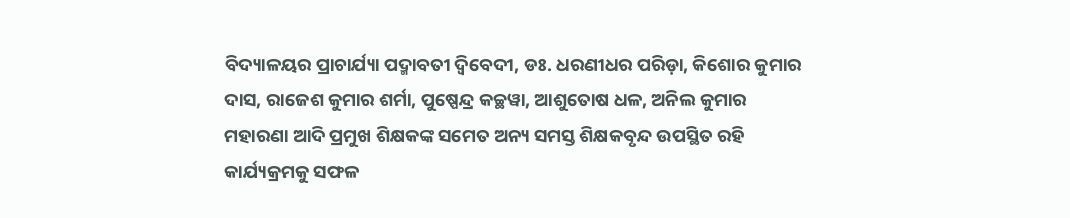ବିଦ୍ୟାଳୟର ପ୍ରାଚାର୍ଯ୍ୟା ପଦ୍ମାବତୀ ଦ୍ୱିବେଦୀ, ଡଃ. ଧରଣୀଧର ପରିଡ଼ା, କିଶୋର କୁମାର ଦାସ, ରାଜେଶ କୁମାର ଶର୍ମା, ପୁଷ୍ପେନ୍ଦ୍ର କଚ୍ଛୱା, ଆଶୁତୋଷ ଧଳ, ଅନିଲ କୁମାର ମହାରଣା ଆଦି ପ୍ରମୁଖ ଶିକ୍ଷକଙ୍କ ସମେତ ଅନ୍ୟ ସମସ୍ତ ଶିକ୍ଷକବୃନ୍ଦ ଉପସ୍ଥିତ ରହି କାର୍ଯ୍ୟକ୍ରମକୁ ସଫଳ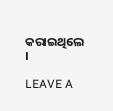କରାଇଥିଲେ ।

LEAVE A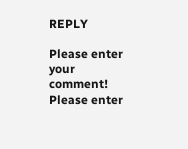REPLY

Please enter your comment!
Please enter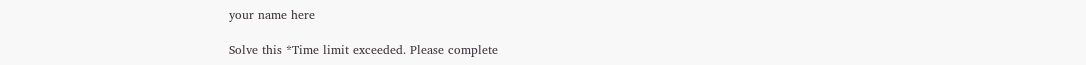your name here

Solve this *Time limit exceeded. Please complete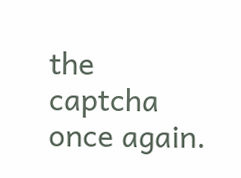the captcha once again.